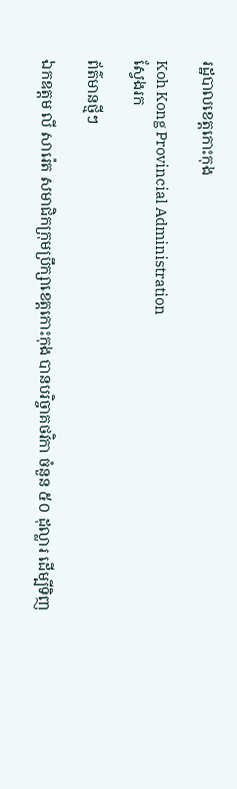រដ្ឋបាលខេត្តកោះកុង

Koh Kong Provincial Administration
ស្វែងរក

ព័ត៌មានថ្មីៗ

ឯកឧត្ដម លី សារ៉េត សមាជិកក្រុមប្រឹក្សាខេត្តកោះកុង បានបរិច្ចាគថវិកា ចំនួន ៥០ ដុល្លារ ដើម្បីទិញ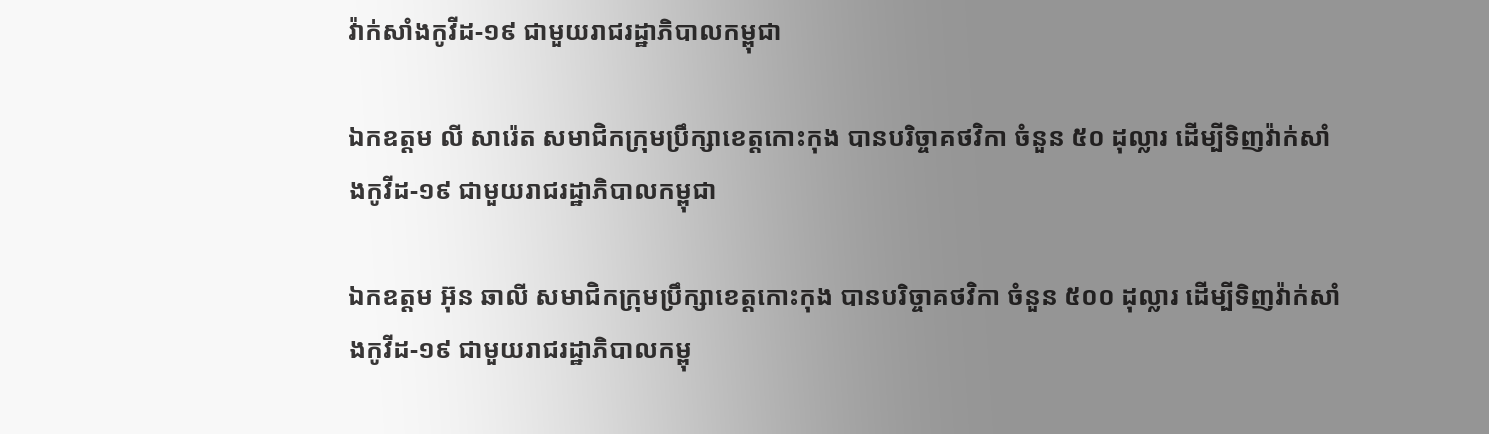វ៉ាក់សាំងកូវីដ-១៩ ជាមួយរាជរដ្ឋាភិបាលកម្ពុជា

ឯកឧត្ដម លី សារ៉េត សមាជិកក្រុមប្រឹក្សាខេត្តកោះកុង បានបរិច្ចាគថវិកា ចំនួន ៥០ ដុល្លារ ដើម្បីទិញវ៉ាក់សាំងកូវីដ-១៩ ជាមួយរាជរដ្ឋាភិបាលកម្ពុជា

ឯកឧត្ដម អ៊ុន ឆាលី សមាជិកក្រុមប្រឹក្សាខេត្តកោះកុង បានបរិច្ចាគថវិកា ចំនួន ៥០០ ដុល្លារ ដើម្បីទិញវ៉ាក់សាំងកូវីដ-១៩ ជាមួយរាជរដ្ឋាភិបាលកម្ពុ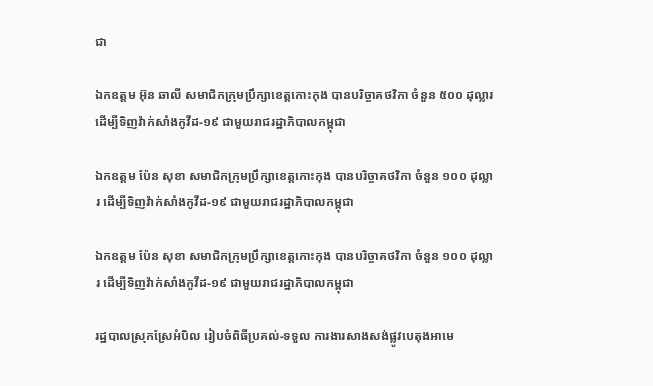ជា

ឯកឧត្ដម អ៊ុន ឆាលី សមាជិកក្រុមប្រឹក្សាខេត្តកោះកុង បានបរិច្ចាគថវិកា ចំនួន ៥០០ ដុល្លារ ដើម្បីទិញវ៉ាក់សាំងកូវីដ-១៩ ជាមួយរាជរដ្ឋាភិបាលកម្ពុជា

ឯកឧត្ដម ប៉ែន សុខា សមាជិកក្រុមប្រឹក្សាខេត្តកោះកុង បានបរិច្ចាគថវិកា ចំនួន ១០០ ដុល្លារ ដើម្បីទិញវ៉ាក់សាំងកូវីដ-១៩ ជាមួយរាជរដ្ឋាភិបាលកម្ពុជា

ឯកឧត្ដម ប៉ែន សុខា សមាជិកក្រុមប្រឹក្សាខេត្តកោះកុង បានបរិច្ចាគថវិកា ចំនួន ១០០ ដុល្លារ ដើម្បីទិញវ៉ាក់សាំងកូវីដ-១៩ ជាមួយរាជរដ្ឋាភិបាលកម្ពុជា

រដ្ឋបាលស្រុកស្រែអំបិល រៀបចំពិធីប្រគល់-ទទួល ការងារសាងសង់ផ្លូវបេតុងអាមេ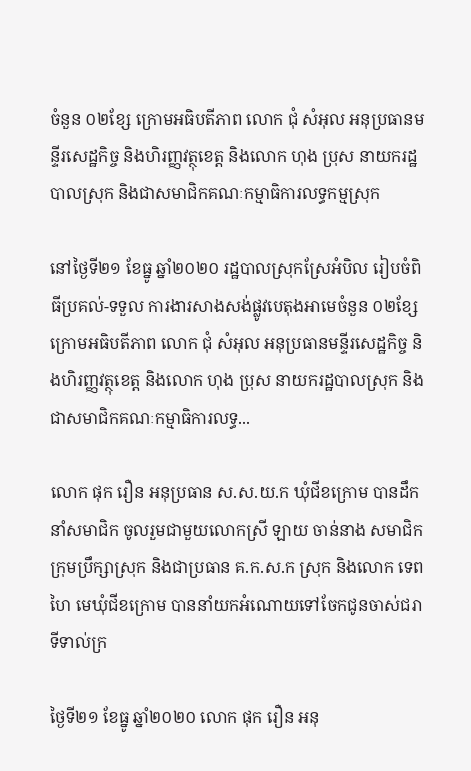ចំនួន ០២ខ្សែ ក្រោមអធិបតីភាព លោក ជុំ សំអុល អនុប្រធានមន្ទីរសេដ្ឋកិច្ច និងហិរញ្ញវត្ថុខេត្ត និងលោក ហុង ប្រុស នាយករដ្ឋបាលស្រុក និងជាសមាជិកគណៈកម្មាធិការលទ្ធកម្មស្រុក

នៅថ្ងៃទី២១ ខែធ្នូ ឆ្នាំ២០២០ រដ្ឋបាលស្រុកស្រែអំបិល រៀបចំពិធីប្រគល់-ទទួល ការងារសាងសង់ផ្លូវបេតុងអាមេចំនួន ០២ខ្សែ ក្រោមអធិបតីភាព លោក ជុំ សំអុល អនុប្រធានមន្ទីរសេដ្ឋកិច្ច និងហិរញ្ញវត្ថុខេត្ត និងលោក ហុង ប្រុស នាយករដ្ឋបាលស្រុក និងជាសមាជិកគណៈកម្មាធិការលទ្ធ...

លោក ផុក រឿន អនុប្រធាន ស.ស.យ.ក ឃុំជីខក្រោម បានដឹកនាំសមាជិក ចូលរួមជាមួយលោកស្រី ឡាយ ចាន់នាង សមាជិកក្រុមប្រឹក្សាស្រុក និងជាប្រធាន គ.ក.ស.ក ស្រុក និងលោក ទេព ហៃ មេឃុំជីខក្រោម បាននាំយកអំណោយទៅចែកជូនចាស់ជរាទីទាល់ក្រ

ថ្ងៃទី២១ ខែធ្នូ ឆ្នាំ២០២០ លោក ផុក រឿន អនុ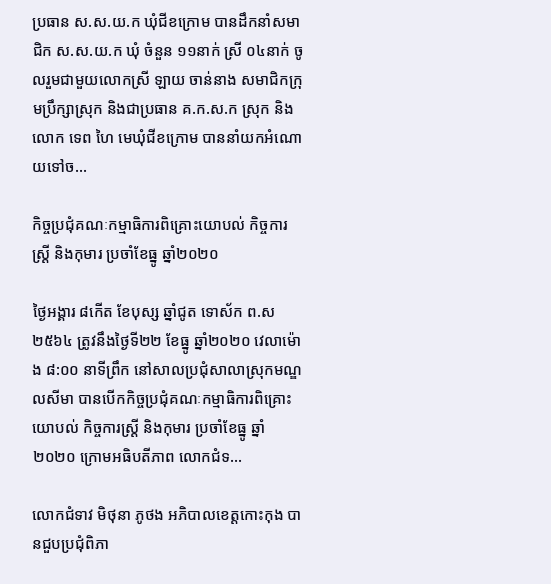ប្រធាន ស.ស.យ.ក ឃុំជីខក្រោម បានដឹកនាំសមាជិក ស.ស.យ.ក ឃុំ ចំនួន ១១នាក់ ស្រី ០៤នាក់ ចូលរួមជាមួយលោកស្រី ឡាយ ចាន់នាង សមាជិកក្រុមប្រឹក្សាស្រុក និងជាប្រធាន គ.ក.ស.ក ស្រុក និងលោក ទេព ហៃ មេឃុំជីខក្រោម បាននាំយកអំណោយទៅច...

កិច្ចប្រជុំគណៈកម្មាធិការពិគ្រោះយោបល់ កិច្ចការ ស្ដ្រី និងកុមារ ប្រចាំខែធ្នូ ឆ្នាំ២០២០

ថ្ងៃអង្គារ ៨កើត ខែបុស្ស ឆ្នាំជូត ទោស័ក ព.ស ២៥៦៤ ត្រូវនឹងថ្ងៃទី២២ ខែធ្នូ ឆ្នាំ២០២០ វេលាម៉ោង ៨:០០ នាទីព្រឹក នៅសាលប្រជុំសាលាស្រុកមណ្ឌលសីមា បានបើកកិច្ចប្រជុំគណៈកម្មាធិការពិគ្រោះយោបល់ កិច្ចការស្ដ្រី និងកុមារ ប្រចាំខែធ្នូ ឆ្នាំ២០២០ ក្រោមអធិបតីភាព លោកជំទ...

លោកជំទាវ មិថុនា ភូថង អភិបាលខេត្តកោះកុង បានជួបប្រជុំពិភា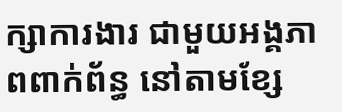ក្សាការងារ ជាមួយអង្គភាពពាក់ព័ន្ធ នៅតាមខ្សែ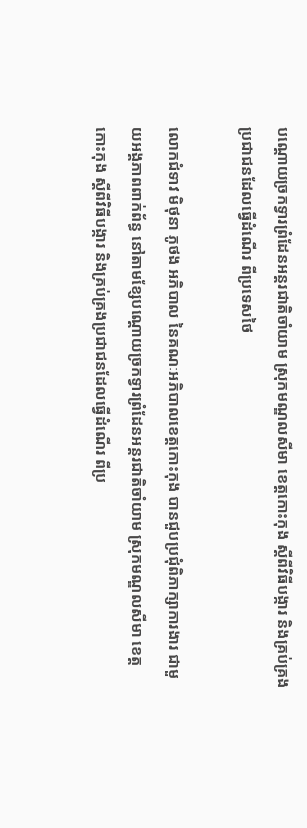បណ្ដោយច្រកទ្វារព្រំដែនអន្តរជាតិចាំយាម ស្រុកមណ្ឌលសីមា ខេត្តកោះកុង ស្ដីពីវិធីបង្ការ និងគ្រប់គ្រងប្រជាជនដែលធ្វើដំណើរ ពីប្រទេសថៃ

លោកជំទាវ មិថុនា ភូថង អភិបាល នៃគណៈអភិបាលខេត្តកោះកុង បានជួបប្រជុំពិភាក្សាការងារ ជាមួយអង្គភាពពាក់ព័ន្ធ នៅតាមខ្សែបណ្ដោយច្រកទ្វារព្រំដែនអន្តរជាតិចាំយាម ស្រុកមណ្ឌលសីមា ខេត្តកោះកុង ស្ដីពីវិធីបង្ការ និងគ្រប់គ្រងប្រជាជនដែលធ្វើដំណើរ ពីប្រ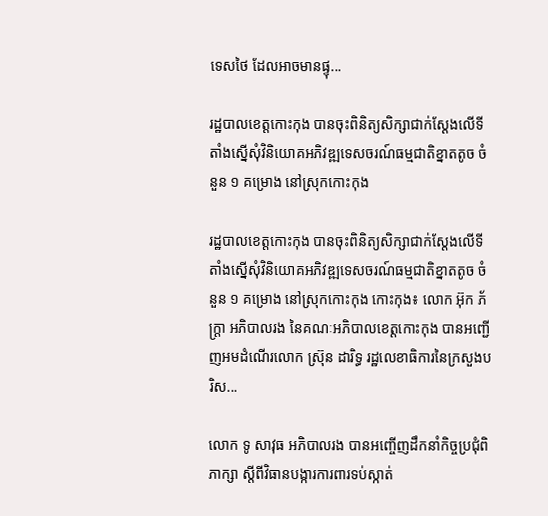ទេសថៃ ដែលអាចមានផ្ទុ...

រដ្ឋបាលខេត្តកោះកុង បានចុះពិនិត្យសិក្សាជាក់ស្ដែងលើទីតាំងស្នើសុំវិនិយោគអភិវឌ្ឍទេសចរណ៍ធម្មជាតិខ្នាតតូច ចំនួន ១ គម្រោង នៅស្រុកកោះកុង

រដ្ឋបាលខេត្តកោះកុង បានចុះពិនិត្យសិក្សាជាក់ស្ដែងលើទីតាំងស្នើសុំវិនិយោគអភិវឌ្ឍទេសចរណ៍ធម្មជាតិខ្នាតតូច ចំនួន ១ គម្រោង នៅស្រុកកោះកុង កោះកុង៖ លោក អ៊ុក ភ័ក្រ្តា អភិបាលរង នៃគណៈអភិបាលខេត្តកោះកុង បានអញ្ជើញអមដំណើរលោក ស្រ៊ុន ដារិទ្ធ រដ្ឋលេខាធិការនៃក្រសួងបរិស...

លោក ទូ សាវុធ អភិបាលរង បានអញ្ចើញដឹកនាំកិច្ចប្រជុំពិភាក្សា ស្តីពីវិធានបង្ការការពារទប់ស្កាត់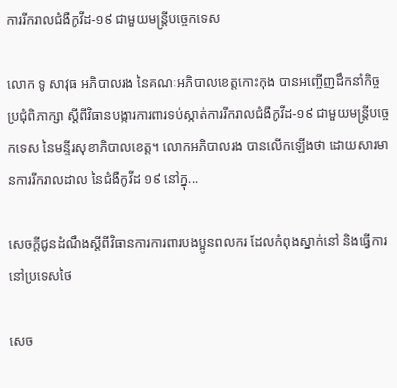ការរីករាលជំងឺកូវីដ-១៩ ជាមួយមន្ត្រីបច្ចេកទេស

លោក ទូ សាវុធ អភិបាលរង នៃគណៈអភិបាលខេត្តកោះកុង បានអញ្ចើញដឹកនាំកិច្ចប្រជុំពិភាក្សា ស្តីពីវិធានបង្ការការពារទប់ស្កាត់ការរីករាលជំងឺកូវីដ-១៩ ជាមួយមន្ត្រីបច្ចេកទេស នៃមន្ទីរសុខាភិបាលខេត្ត។ លោកអភិបាលរង បានលើកឡើងថា ដោយសារមានការរីករាលដាល នៃជំងឺកូវីដ ១៩ នៅក្នុ...

សេចក្តីជូនដំណឹងស្តីពីវិធានការការពារបងប្អូនពលករ ដែលកំពុងស្នាក់នៅ និងធ្វើការនៅប្រទេសថៃ

សេច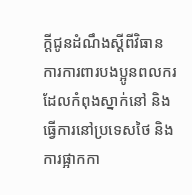ក្តីជូនដំណឹងស្តីពីវិធានការការពារបងប្អូនពលករ ដែលកំពុងស្នាក់នៅ និងធ្វើការនៅប្រទេសថៃ និងការផ្អាកកា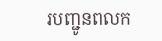របញ្ជូនពលក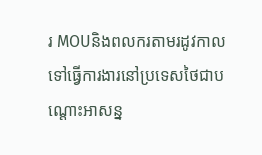រ MOUនិងពលករតាមរដូវកាលទៅធ្វើការងារនៅប្រទេសថៃជាបណ្តោះអាសន្ន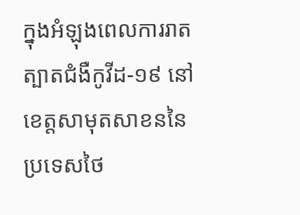ក្នុងអំឡុងពេលការរាតត្បាតជំងឺកូវីដ-១៩ នៅខេត្តសាមុតសាខននៃប្រទេសថៃ